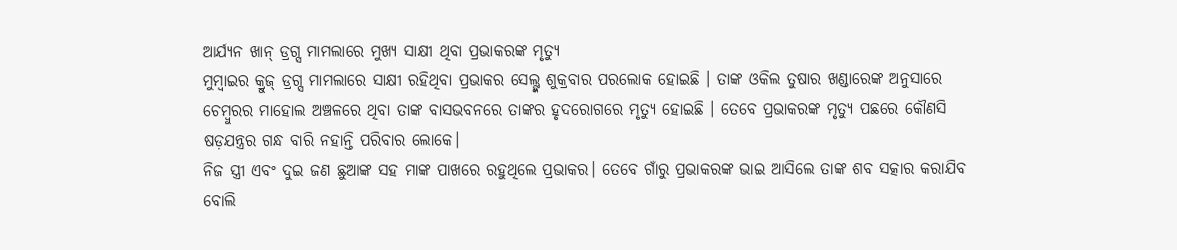ଆର୍ଯ୍ୟନ ଖାନ୍ ଡ୍ରଗ୍ସ ମାମଲାରେ ମୁଖ୍ୟ ସାକ୍ଷୀ ଥିବା ପ୍ରଭାକରଙ୍କ ମୃତ୍ୟୁ
ମୁମ୍ବାଇର କ୍ରୁଜ୍ ଡ୍ରଗ୍ସ ମାମଲାରେ ସାକ୍ଷୀ ରହିଥିବା ପ୍ରଭାକର ସେଲ୍ଙ୍କ ଶୁକ୍ରବାର ପରଲୋକ ହୋଇଛି । ତାଙ୍କ ଓକିଲ ତୁଷାର ଖଣ୍ଡାରେଙ୍କ ଅନୁସାରେ ଚେମ୍ବୁରର ମାହୋଲ ଅଞ୍ଚଳରେ ଥିବା ତାଙ୍କ ବାସଭବନରେ ତାଙ୍କର ହୃଦରୋଗରେ ମୃତ୍ୟୁ ହୋଇଛି । ତେବେ ପ୍ରଭାକରଙ୍କ ମୃତ୍ୟୁ ପଛରେ କୌଣସି ଷଡ଼ଯନ୍ତ୍ରର ଗନ୍ଧ ବାରି ନହାନ୍ତି ପରିବାର ଲୋକେ।
ନିଜ ସ୍ତ୍ରୀ ଏବଂ ଦୁଇ ଜଣ ଛୁଆଙ୍କ ସହ ମାଙ୍କ ପାଖରେ ରହୁଥିଲେ ପ୍ରଭାକର। ତେବେ ଗାଁରୁ ପ୍ରଭାକରଙ୍କ ଭାଇ ଆସିଲେ ତାଙ୍କ ଶବ ସତ୍କାର କରାଯିବ ବୋଲି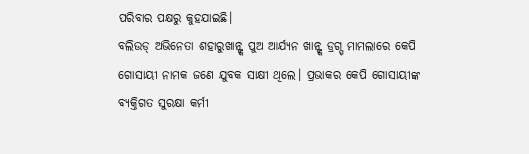ପରିବାର ପକ୍ଷରୁ କୁହଯାଇଛି।
ବଲିଉଡ୍ ଅଭିନେତା ଶହାରୁଖାନ୍ଙ୍କ ପୁଅ ଆର୍ଯ୍ୟନ ଖାନ୍ଙ୍କ ଡ୍ରଗ୍ସ୍ ମାମଲାରେ କେପି ଗୋସାୟୀ ନାମକ ଜଣେ ଯୁବକ ସାକ୍ଷୀ ଥିଲେ। ପ୍ରଭାକର କେପି ଗୋସାୟୀଙ୍କ ବ୍ୟକ୍ତିଗତ ସୁରକ୍ଷା କର୍ମୀ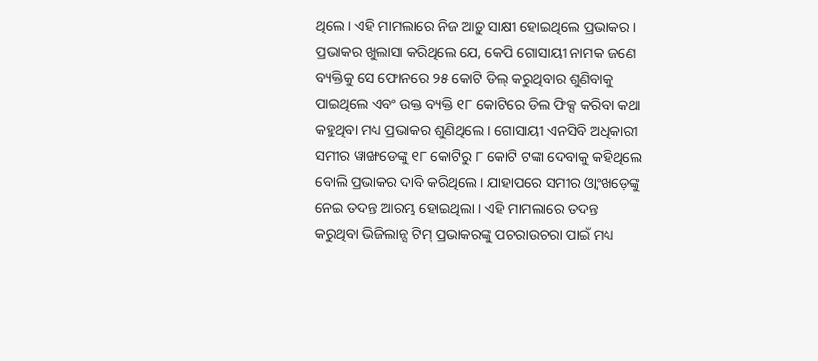ଥିଲେ। ଏହି ମାମଲାରେ ନିଜ ଆଡ଼ୁ ସାକ୍ଷୀ ହୋଇଥିଲେ ପ୍ରଭାକର। ପ୍ରଭାକର ଖୁଲାସା କରିଥିଲେ ଯେ, କେପି ଗୋସାୟୀ ନାମକ ଜଣେ ବ୍ୟକ୍ତିକୁ ସେ ଫୋନରେ ୨୫ କୋଟି ଡିଲ୍ କରୁଥିବାର ଶୁଣିବାକୁ ପାଇଥିଲେ ଏବଂ ଉକ୍ତ ବ୍ୟକ୍ତି ୧୮ କୋଟିରେ ଡିଲ ଫିକ୍ସ କରିବା କଥା କହୁଥିବା ମଧ୍ୟ ପ୍ରଭାକର ଶୁଣିଥିଲେ । ଗୋସାୟୀ ଏନସିବି ଅଧିକାରୀ ସମୀର ୱାଙ୍ଖଡେଙ୍କୁ ୧୮ କୋଟିରୁ ୮ କୋଟି ଟଙ୍କା ଦେବାକୁ କହିଥିଲେ ବୋଲି ପ୍ରଭାକର ଦାବି କରିଥିଲେ। ଯାହାପରେ ସମୀର ଓ୍ୱାଂଖଡ଼େଙ୍କୁ ନେଇ ତଦନ୍ତ ଆରମ୍ଭ ହୋଇଥିଲା । ଏହି ମାମଲାରେ ତଦନ୍ତ କରୁଥିବା ଭିଜିଲାନ୍ସ ଟିମ୍ ପ୍ରଭାକରଙ୍କୁ ପଚରାଉଚରା ପାଇଁ ମଧ୍ୟ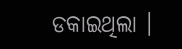ଡକାଇଥିଲା ।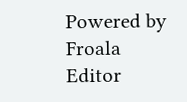Powered by Froala Editor